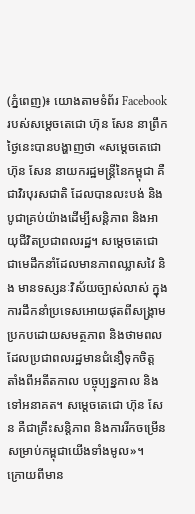(ភ្នំពេញ)៖ យោងតាមទំព័រ Facebook របស់សម្តេចតេជោ ហ៊ុន សែន នាព្រឹកថ្ងៃនេះបានបង្ហាញថា «សម្តេចតេជោ ហ៊ុន សែន នាយករដ្ឋមន្រ្តីនៃកម្ពុជា គឺជាវិរបុរសជាតិ ដែលបានលះបង់ និងបូជាគ្រប់យ៉ាងដើម្បីសន្តិភាព និងអាយុជីវិតប្រជាពលរដ្ឋ។ សម្តេចតេជោ ជាមេដឹកនាំដែលមានភាពឈ្លាសវៃ និង មានទស្សនៈវិស័យច្បាស់លាស់ ក្នុងការដឹកនាំប្រទេសអោយផុតពីសង្រ្គាម ប្រកបដោយសមត្ថភាព និងថាមពលដែលប្រជាពលរដ្ឋមានជំនឿទុកចិត្ត តាំងពីអតីតកាល បច្ចុប្បន្នកាល និងទៅអនាគត។ សម្តេចតេជោ ហ៊ុន សែន គឺជាគ្រឹះសន្តិភាព និងការរីកចម្រើនសម្រាប់កម្ពុជាយើងទាំងមូល»។
ក្រោយពីមាន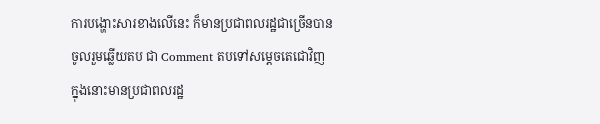ការបង្ហោះសារខាងលើនេះ ក៏មានប្រជាពលរដ្ឋជាច្រើនបានចូលរួមឆ្លើយតប ជា Comment តបទៅសម្តេចតេជោវិញ ក្នុងនោះមានប្រជាពលរដ្ឋ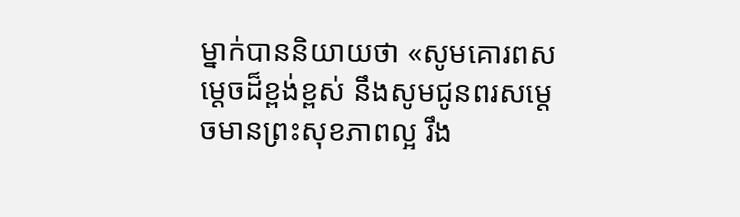ម្នាក់បាននិយាយថា «សូមគោរពសម្តេចដ៏ខ្ពង់ខ្ពស់ នឹងសូមជូនពរសម្តេចមានព្រះសុខភាពល្អ រឹង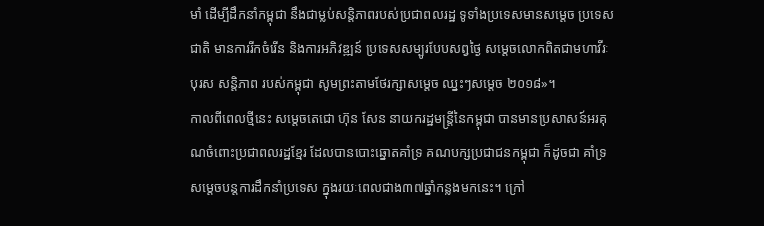មាំ ដើម្បីដឹកនាំកម្ពុជា នឹងជាម្លប់សន្តិភាពរបស់ប្រជាពលរដ្ឋ ទូទាំងប្រទេសមានសម្តេច ប្រទេសជាតិ មានការរីកចំរើន និងការអភិវឌ្ឍន៍ ប្រទេសសម្បូរបែបសព្វថ្ងៃ សម្តេចលោកពិតជាមហាវីរៈបុរស សន្តិភាព របស់កម្ពុជា សូមព្រះតាមថែរក្សាសម្តេច ឈ្នះៗសម្តេច ២០១៨»។
កាលពីពេលថ្មីនេះ សម្តេចតេជោ ហ៊ុន សែន នាយករដ្ឋមន្រ្តីនៃកម្ពុជា បានមានប្រសាសន៍អរគុណចំពោះប្រជាពលរដ្ឋខ្មែរ ដែលបានបោះឆ្នោតគាំទ្រ គណបក្សប្រជាជនកម្ពុជា ក៏ដូចជា គាំទ្រសម្តេចបន្តការដឹកនាំប្រទេស ក្នុងរយៈពេលជាង៣៧ឆ្នាំកន្លងមកនេះ។ ក្រៅ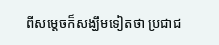ពីសម្តេចក៏សង្ឃឹមទៀតថា ប្រជាជ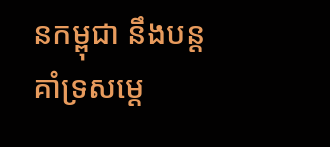នកម្ពុជា នឹងបន្តគាំទ្រសម្តេ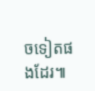ចទៀតផងដែរ៕